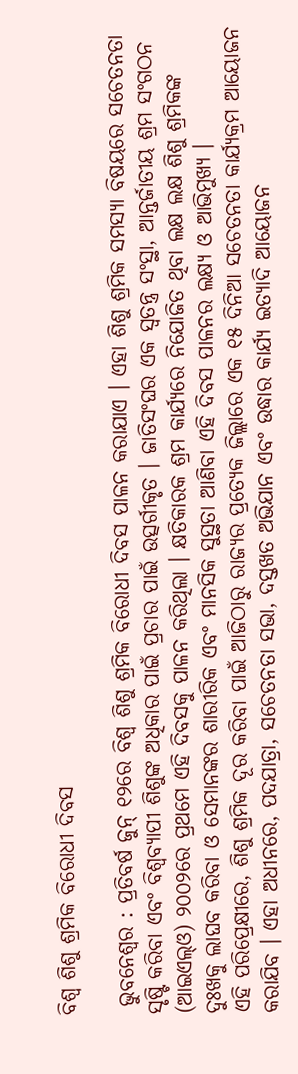ବିଶ୍ୱ ଶିଶୁ ଶ୍ରମିକ ବିରୋଧୀ ଦିବସ

 ଭୁବନେଶ୍ୱର : ପ୍ରତିବର୍ଷ ଜୁନ୍ ୧୨ରେ ବିଶ୍ୱ ଶିଶୁ ଶ୍ରମିକ ବିରୋଧୀ ଦିବସ ପାଳନ କରାଯାଏ । ଏହା ଶିଶୁ ଶ୍ରମିକ ସମସ୍ୟା ବିଷୟରେ ସଚେତନତା ସୃଷ୍ଟି କରିବା ଏବଂ ବିଶ୍ୱବ୍ୟାପୀ ଶିଶୁଙ୍କ ଅଧିକାର ପାଇଁ ପ୍ରଚାର ପାଇଁ ଉତ୍ସର୍ଗୀକୃତ । ଜାତିସଂଘର ଏକ ସ୍ୱତନ୍ତ୍ର ସଂସ୍ଥା, ଆନ୍ତର୍ଜାତୀୟ ଶ୍ରମ ସଂଗଠନ (ଆଇଏଲ୍ଓ) ୨୦୦୨ରେ ପ୍ରଥମେ ଏହି ଦିବସକୁ ପାଳନ କରିଥିଲା । କ୍ଷତିକାରକ ଶ୍ରମ କାର୍ଯ୍ୟରେ ନିଯୋଜିତ ଥିବା ଲକ୍ଷ ଲକ୍ଷ ଶିଶୁ ଶ୍ରମିକଙ୍କ ଦୁଃଖକୁ ଲାଘବ କରିବା ଓ ସେମାନଙ୍କର ଶାରୀରିକ ଏବଂ ମାନସିକ ସୁସ୍ଥତା ଆଣିବା ଏହି ଦିବସ ପାଳନର ଲକ୍ଷ୍ୟ ଓ ଆଭିମୁଖ୍ୟ ।
ଏହି ପରିପ୍ରେକ୍ଷୀରେ, ଶିଶୁ ଶ୍ରମିକ ଦୂର କରିବା ପାଇଁ ଆଜିଠାରୁ ରାଜ୍ୟର ପ୍ରତ୍ୟେକ ଜିଲ୍ଲାରେ ଏକ ୧୫ ଦିନିଆ ସଚେତନତା କାର୍ଯ୍ୟକ୍ରମ ଆୟୋଜନ କରାଯିବ । ଏହା ଅଧୀନରେ, ପଦଯାତ୍ରା, ସଚେତନତା ସଭା, ଦସ୍ତଖତ ଅଭିଯାନ ଏବଂ ଉଦ୍ଧାର କାର୍ଯ୍ୟ ଇତ୍ୟାଦି ଆୟୋଜନ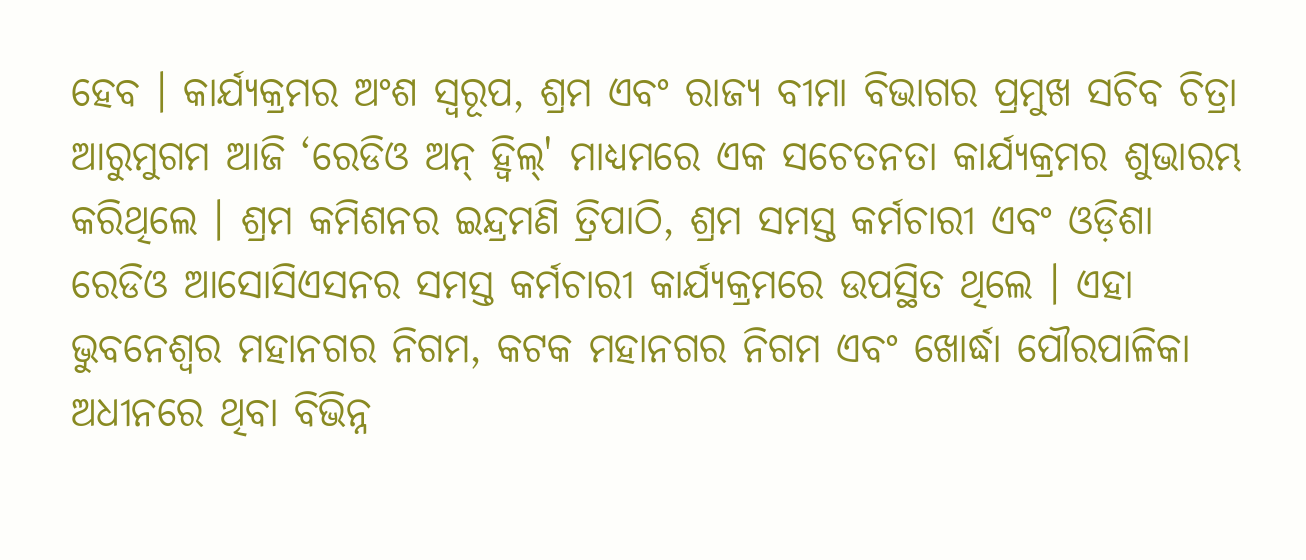ହେବ । କାର୍ଯ୍ୟକ୍ରମର ଅଂଶ ସ୍ୱରୂପ, ଶ୍ରମ ଏବଂ ରାଜ୍ୟ ବୀମା ବିଭାଗର ପ୍ରମୁଖ ସଚିବ ଚିତ୍ରା ଆରୁମୁଗମ ଆଜି ‘ରେଡିଓ ଅନ୍ ହ୍ୱିଲ୍' ମାଧ୍ୟମରେ ଏକ ସଚେତନତା କାର୍ଯ୍ୟକ୍ରମର ଶୁଭାରମ୍ଭ କରିଥିଲେ । ଶ୍ରମ କମିଶନର ଇନ୍ଦ୍ରମଣି ତ୍ରିପାଠି, ଶ୍ରମ ସମସ୍ତ କର୍ମଚାରୀ ଏବଂ ଓଡ଼ିଶା ରେଡିଓ ଆସୋସିଏସନର ସମସ୍ତ କର୍ମଚାରୀ କାର୍ଯ୍ୟକ୍ରମରେ ଉପସ୍ଥିତ ଥିଲେ । ଏହା ଭୁବନେଶ୍ୱର ମହାନଗର ନିଗମ, କଟକ ମହାନଗର ନିଗମ ଏବଂ ଖୋର୍ଦ୍ଧା ପୌରପାଳିକା ଅଧୀନରେ ଥିବା ବିଭିନ୍ନ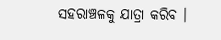ସହରାଞ୍ଚଳକୁ ଯାତ୍ରା କରିବ ।